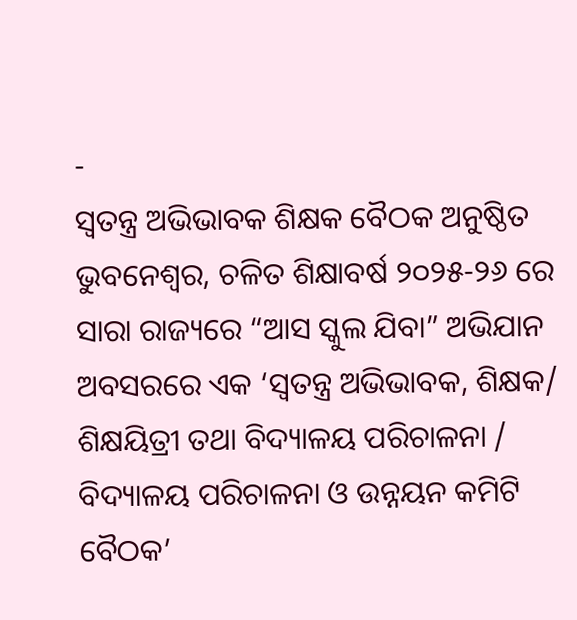-
ସ୍ୱତନ୍ତ୍ର ଅଭିଭାବକ ଶିକ୍ଷକ ବୈଠକ ଅନୁଷ୍ଠିତ
ଭୁବନେଶ୍ୱର, ଚଳିତ ଶିକ୍ଷାବର୍ଷ ୨୦୨୫-୨୬ ରେ ସାରା ରାଜ୍ୟରେ “ଆସ ସ୍କୁଲ ଯିବା” ଅଭିଯାନ ଅବସରରେ ଏକ ‘ସ୍ୱତନ୍ତ୍ର ଅଭିଭାବକ, ଶିକ୍ଷକ/ ଶିକ୍ଷୟିତ୍ରୀ ତଥା ବିଦ୍ୟାଳୟ ପରିଚାଳନା / ବିଦ୍ୟାଳୟ ପରିଚାଳନା ଓ ଉନ୍ନୟନ କମିଟି ବୈଠକ’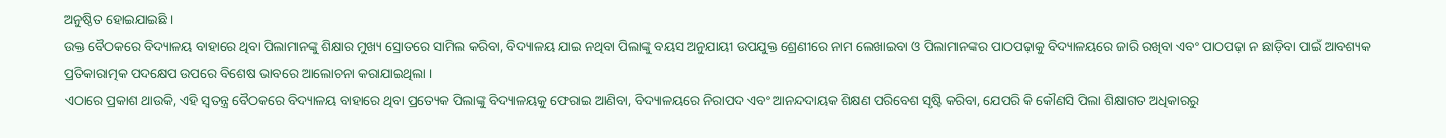ଅନୁଷ୍ଠିତ ହୋଇଯାଇଛି ।
ଉକ୍ତ ବୈଠକରେ ବିଦ୍ୟାଳୟ ବାହାରେ ଥିବା ପିଲାମାନଙ୍କୁ ଶିକ୍ଷାର ମୁଖ୍ୟ ସ୍ରୋତରେ ସାମିଲ କରିବା, ବିଦ୍ୟାଳୟ ଯାଇ ନଥିବା ପିଲାଙ୍କୁ ବୟସ ଅନୁଯାୟୀ ଉପଯୁକ୍ତ ଶ୍ରେଣୀରେ ନାମ ଲେଖାଇବା ଓ ପିଲାମାନଙ୍କର ପାଠପଢ଼ାକୁ ବିଦ୍ୟାଳୟରେ ଜାରି ରଖିବା ଏବଂ ପାଠପଢ଼ା ନ ଛାଡ଼ିବା ପାଇଁ ଆବଶ୍ୟକ ପ୍ରତିକାରାତ୍ମକ ପଦକ୍ଷେପ ଉପରେ ବିଶେଷ ଭାବରେ ଆଲୋଚନା କରାଯାଇଥିଲା ।
ଏଠାରେ ପ୍ରକାଶ ଥାଉକି, ଏହି ସ୍ୱତନ୍ତ୍ର ବୈଠକରେ ବିଦ୍ୟାଳୟ ବାହାରେ ଥିବା ପ୍ରତ୍ୟେକ ପିଲାଙ୍କୁ ବିଦ୍ୟାଳୟକୁ ଫେରାଇ ଆଣିବା, ବିଦ୍ୟାଳୟରେ ନିରାପଦ ଏବଂ ଆନନ୍ଦଦାୟକ ଶିକ୍ଷଣ ପରିବେଶ ସୃଷ୍ଟି କରିବା, ଯେପରି କି କୌଣସି ପିଲା ଶିକ୍ଷାଗତ ଅଧିକାରରୁ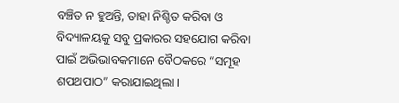ବଞ୍ଚିତ ନ ହୁଅନ୍ତି, ତାହା ନିଶ୍ଚିତ କରିବା ଓ ବିଦ୍ୟାଳୟକୁ ସବୁ ପ୍ରକାରର ସହଯୋଗ କରିବା ପାଇଁ ଅଭିଭାବକମାନେ ବୈଠକରେ “ସମୂହ ଶପଥପାଠ” କରାଯାଇଥିଲା ।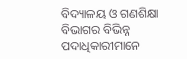ବିଦ୍ୟାଳୟ ଓ ଗଣଶିକ୍ଷା ବିଭାଗର ବିଭିନ୍ନ ପଦାଧିକାରୀମାନେ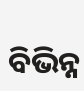ବିଭିନ୍ନ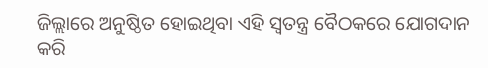ଜିଲ୍ଲାରେ ଅନୁଷ୍ଠିତ ହୋଇଥିବା ଏହି ସ୍ୱତନ୍ତ୍ର ବୈଠକରେ ଯୋଗଦାନ କରି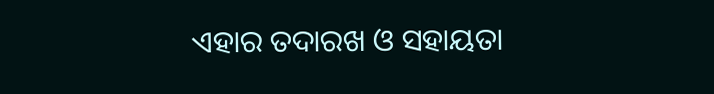ଏହାର ତଦାରଖ ଓ ସହାୟତା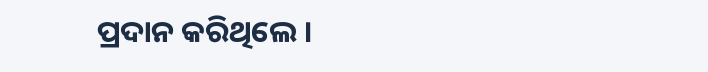ପ୍ରଦାନ କରିଥିଲେ ।